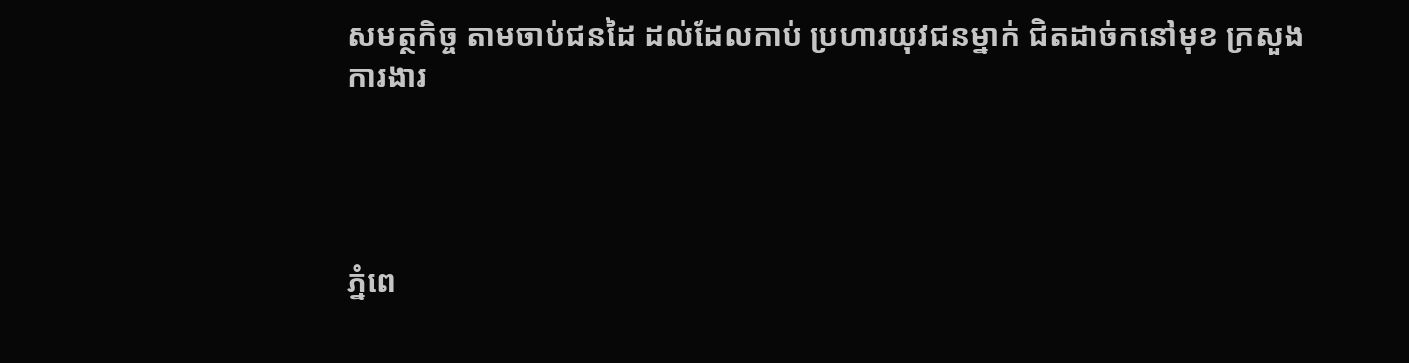សមត្ថកិច្ច តាមចាប់ជនដៃ ដល់ដែលកាប់ ប្រហារយុវជនម្នាក់ ជិតដាច់កនៅមុខ ក្រសួងការងារ




ភ្នំពេ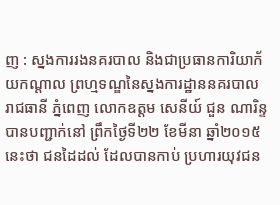ញ : ស្នងការរងនគរបាល និងជាប្រធានការិយាក័យកណ្តាល ព្រហ្មទណ្ឌនៃស្នងការដ្ឋាននគរបាល រាជធានី ភ្នំពេញ លោកឧត្តម សេនីយ៍ ជួន ណារិន្ទ បានបញ្ជាក់នៅ ព្រឹកថ្ងៃទី២២ ខែមីនា ឆ្នាំ២០១៥នេះថា ជនដៃដល់ ដែលបានកាប់ ប្រហារយុវជន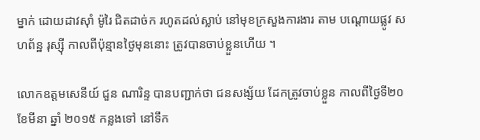ម្នាក់ ដោយដាវស៊ាំ ម៉ូរៃ ជិតដាច់ក រហូតដល់ស្លាប់ នៅមុខក្រសួងការងារ តាម បណ្តោយផ្លូវ សហព័ន្ឋ រុស្សុី កាលពីប៉ុន្មានថ្ងៃមុននោះ ត្រូវបានចាប់ខ្លួនហើយ ។

លោកឧត្តមសេនីយ៍ ជួន ណារិន្ទ បានបញ្ជាក់ថា ជនសង្ស័យ ដែកត្រូវចាប់ខ្លួន កាលពីថ្ងៃទី២០ ខែមីនា ឆ្នាំ ២០១៥ កន្លងទៅ នៅទឹក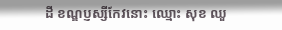ដី ខណ្ឌប្ញស្សីកែវនោះ ឈ្មោះ សុខ ឈួ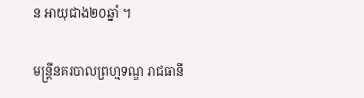ន អាយុជាង២០ឆ្នាំ ។

មន្ត្រីនគរបាលព្រហ្មទណ្ឌ រាជធានី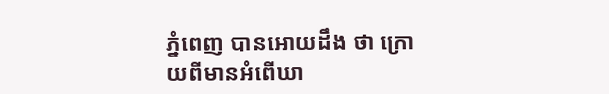ភ្នំពេញ បានអោយដឹង ថា ក្រោយពីមានអំពើឃា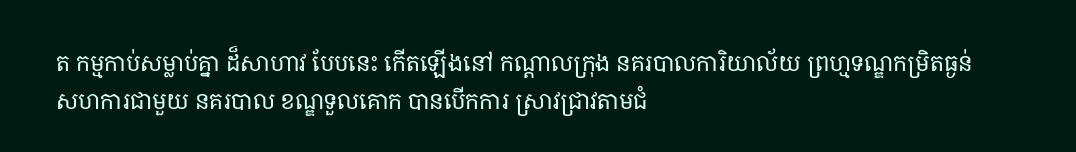ត កម្មកាប់សម្លាប់គ្នា ដ៏សាហាវ បែបនេះ កើតឡើងនៅ កណ្តាលក្រុង នគរបាលការិយាល័យ ព្រហ្មទណ្ឌកម្រិតធ្ងន់ សហការជាមួយ នគរបាល ខណ្ឌទួលគោក បានបើកការ ស្រាវជ្រាវតាមជំ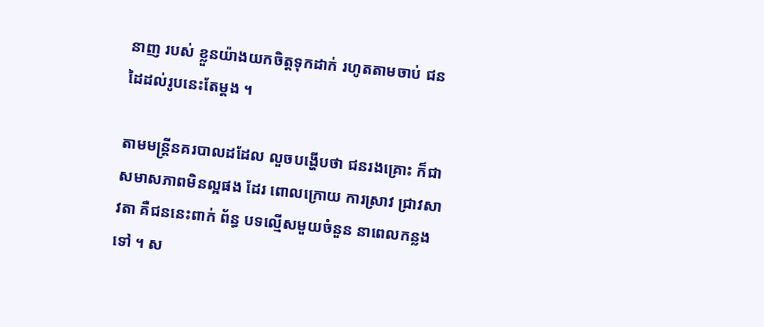នាញ របស់ ខ្លួនយ៉ាងយកចិត្តទុកដាក់ រហូតតាមចាប់ ជនដៃដល់រូបនេះតែម្តង ។

តាមមន្ត្រីនគរបាលដដែល លួចបង្ហើបថា ជនរងគ្រោះ ក៏ជាសមាសភាពមិនល្អផង ដែរ ពោលក្រោយ ការស្រាវ ជ្រាវសាវតា គឺជននេះពាក់ ព័ន្ធ បទល្មើសមួយចំនួន នាពេលកន្លងទៅ ។ ស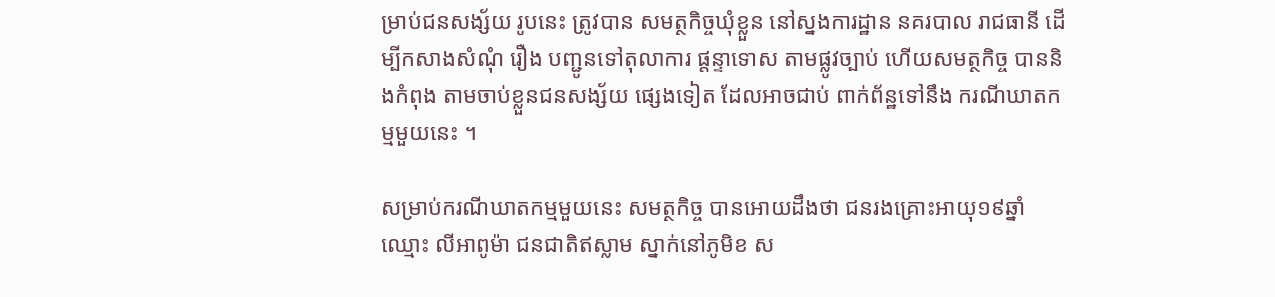ម្រាប់ជនសង្ស័យ រូបនេះ ត្រូវបាន សមត្ថកិច្ចឃុំខ្លួន នៅស្នងការដ្ឋាន នគរបាល រាជធានី ដើម្បីកសាងសំណុំ រឿង បញ្ជូនទៅតុលាការ ផ្តន្ទាទោស តាមផ្លូវច្បាប់ ហើយសមត្ថកិច្ច បាននិងកំពុង តាមចាប់ខ្លួនជនសង្ស័យ ផ្សេងទៀត ដែលអាចជាប់ ពាក់ព័ន្ឋទៅនឹង ករណីឃាតកម្មមួយនេះ ។

សម្រាប់ករណីឃាតកម្មមួយនេះ សមត្ថកិច្ច បានអោយដឹងថា ជនរងគ្រោះអាយុ១៩ឆ្នាំ ឈ្មោះ លីអាពូម៉ា ជនជាតិឥស្លាម ស្នាក់នៅភូមិខ ស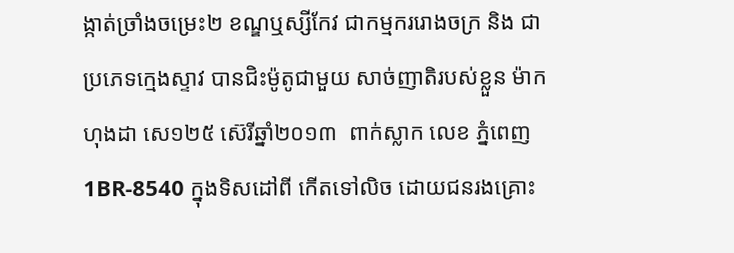ង្កាត់ច្រាំងចម្រេះ២ ខណ្ឌឬស្សីកែវ ជាកម្មកររោងចក្រ និង ជាប្រភេទក្មេងស្ទាវ បានជិះម៉ូតូជាមួយ សាច់ញាតិរបស់ខ្លួន ម៉ាកហុងដា សេ១២៥ ស៊េរីឆ្នាំ២០១៣  ពាក់ស្លាក លេខ ភ្នំពេញ 1BR-8540 ក្នុងទិសដៅពី កើតទៅលិច ដោយជនរងគ្រោះ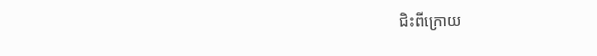ជិះពីក្រោយ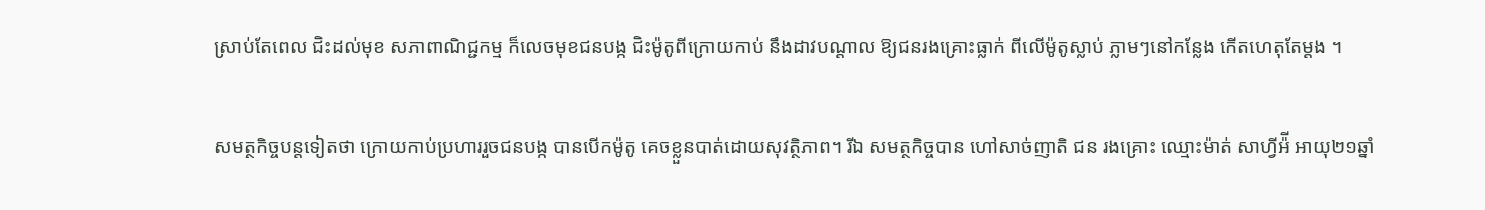ស្រាប់តែពេល ជិះដល់មុខ សភាពាណិជ្ជកម្ម ក៏លេចមុខជនបង្ក ជិះម៉ូតូពីក្រោយកាប់ នឹងដាវបណ្ដាល ឱ្យជនរងគ្រោះធ្លាក់ ពីលើម៉ូតូស្លាប់ ភ្លាមៗនៅកន្លែង កើតហេតុតែម្ដង ។

សមត្ថកិច្ចបន្តទៀតថា ក្រោយកាប់ប្រហាររួចជនបង្ក បានបើកម៉ូតូ គេចខ្លួនបាត់ដោយសុវត្ថិភាព។ រីឯ សមត្ថកិច្ចបាន ហៅសាច់ញាតិ ជន រងគ្រោះ ឈ្មោះម៉ាត់ សាហ្វីអ៉ី អាយុ២១ឆ្នាំ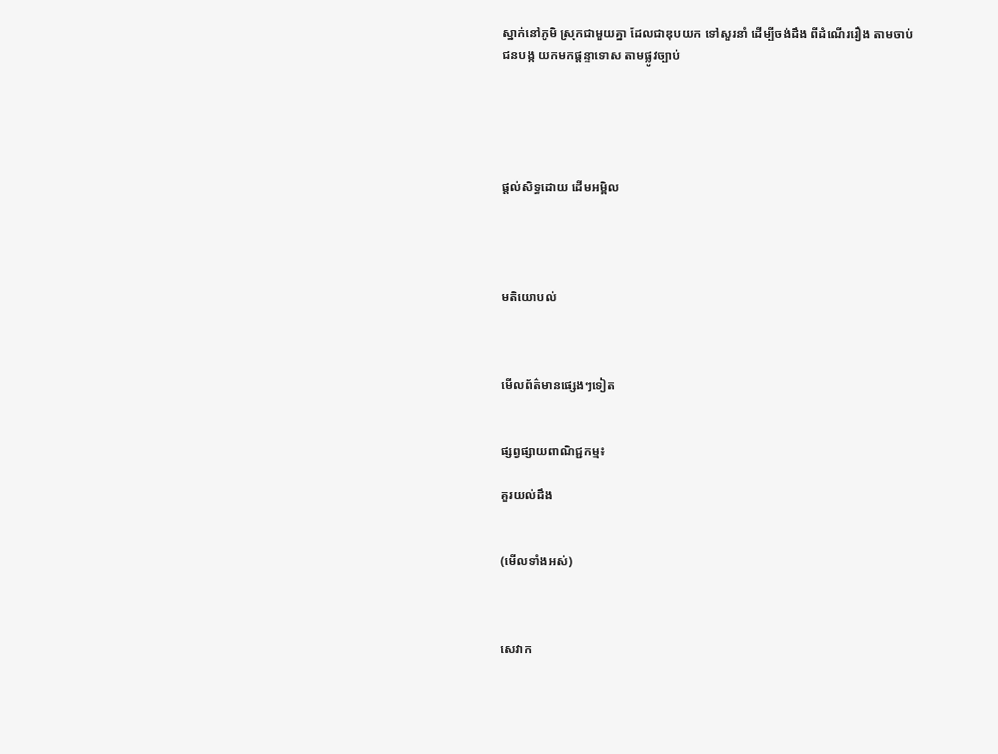ស្នាក់នៅភូមិ ស្រុកជាមួយគ្នា ដែលជាឌុបយក ទៅសួរនាំ ដើម្បីចង់ដឹង ពីដំណើររឿង តាមចាប់ ជនបង្ក យកមកផ្ដន្ទាទោស តាមផ្លូវច្បាប់





ផ្តល់សិទ្ធដោយ ដើមអម្ពិល




មតិយោបល់



មើលព័ត៌មានផ្សេងៗទៀត


ផ្សព្វផ្សាយពាណិជ្ជកម្ម៖

គួរយល់ដឹង


(មើលទាំងអស់)



សេវាក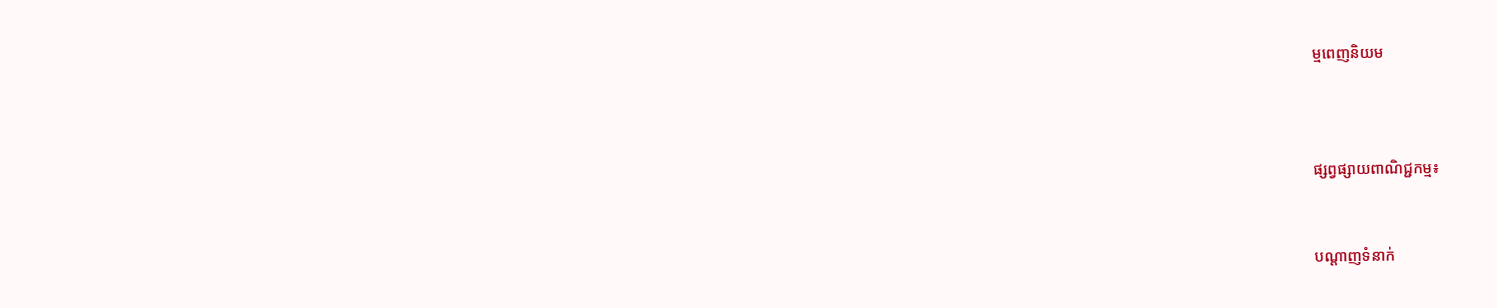ម្មពេញនិយម



ផ្សព្វផ្សាយពាណិជ្ជកម្ម៖


បណ្តាញទំនាក់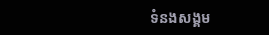ទំនងសង្គម